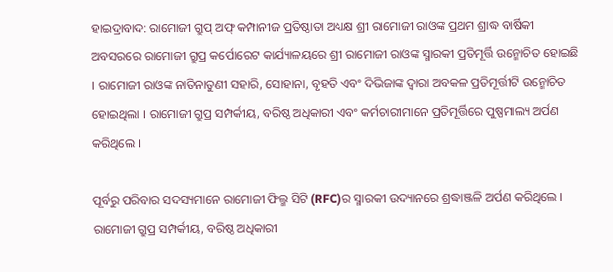ହାଇଦ୍ରାବାଦ: ରାମୋଜୀ ଗ୍ରୁପ୍ ଅଫ୍ କମ୍ପାନୀଜ ପ୍ରତିଷ୍ଠାତା ଅଧ୍ୟକ୍ଷ ଶ୍ରୀ ରାମୋଜୀ ରାଓଙ୍କ ପ୍ରଥମ ଶ୍ରାଦ୍ଧ ବାର୍ଷିକୀ ଅବସରରେ ରାମୋଜୀ ଗ୍ରୁପ୍ର କର୍ପୋରେଟ କାର୍ଯ୍ୟାଳୟରେ ଶ୍ରୀ ରାମୋଜୀ ରାଓଙ୍କ ସ୍ମାରକୀ ପ୍ରତିମୂର୍ତ୍ତି ଉନ୍ମୋଚିତ ହୋଇଛି । ରାମୋଜୀ ରାଓଙ୍କ ନାତିନାତୁଣୀ ସହାରି, ସୋହାନା, ବୃହତି ଏବଂ ଦିଭିଜାଙ୍କ ଦ୍ୱାରା ଅବକଳ ପ୍ରତିମୂର୍ତ୍ତୀଟି ଉନ୍ମୋଚିତ ହୋଇଥିଲା । ରାମୋଜୀ ଗ୍ରୁପ୍ର ସମ୍ପର୍କୀୟ, ବରିଷ୍ଠ ଅଧିକାରୀ ଏବଂ କର୍ମଚାରୀମାନେ ପ୍ରତିମୂର୍ତ୍ତିରେ ପୁଷ୍ପମାଲ୍ୟ ଅର୍ପଣ କରିଥିଲେ ।

ପୂର୍ବରୁ ପରିବାର ସଦସ୍ୟମାନେ ରାମୋଜୀ ଫିଲ୍ମ ସିଟି (RFC)ର ସ୍ମାରକୀ ଉଦ୍ୟାନରେ ଶ୍ରଦ୍ଧାଞ୍ଜଳି ଅର୍ପଣ କରିଥିଲେ । ରାମୋଜୀ ଗ୍ରୁପ୍ର ସମ୍ପର୍କୀୟ, ବରିଷ୍ଠ ଅଧିକାରୀ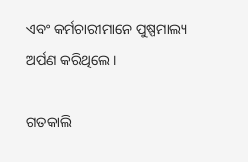ଏବଂ କର୍ମଚାରୀମାନେ ପୁଷ୍ପମାଲ୍ୟ ଅର୍ପଣ କରିଥିଲେ ।

ଗତକାଲି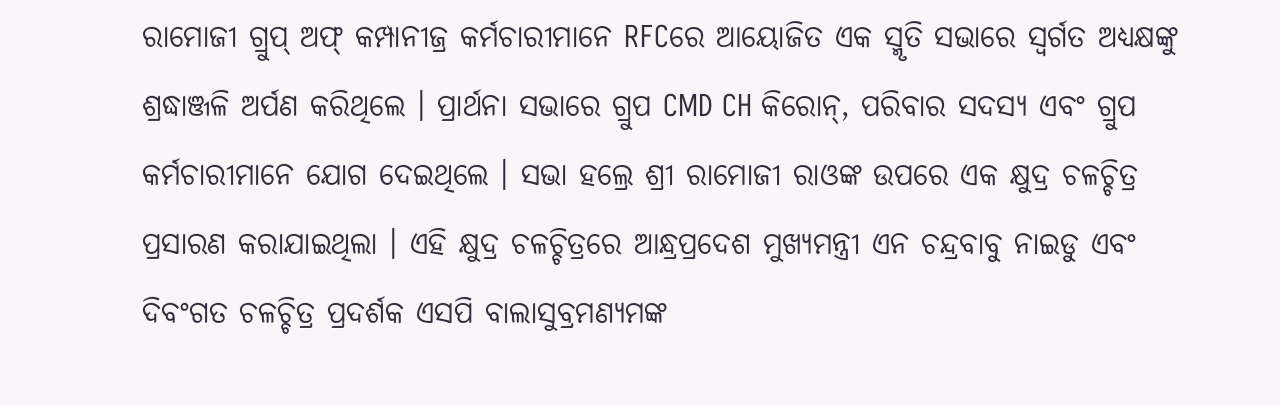ରାମୋଜୀ ଗ୍ରୁପ୍ ଅଫ୍ କମ୍ପାନୀଜ୍ର କର୍ମଚାରୀମାନେ RFCରେ ଆୟୋଜିତ ଏକ ସ୍ମୃତି ସଭାରେ ସ୍ୱର୍ଗତ ଅଧ୍ୟକ୍ଷଙ୍କୁ ଶ୍ରଦ୍ଧାଞ୍ଜଳି ଅର୍ପଣ କରିଥିଲେ । ପ୍ରାର୍ଥନା ସଭାରେ ଗ୍ରୁପ CMD CH କିରୋନ୍, ପରିବାର ସଦସ୍ୟ ଏବଂ ଗ୍ରୁପ କର୍ମଚାରୀମାନେ ଯୋଗ ଦେଇଥିଲେ । ସଭା ହଲ୍ରେ ଶ୍ରୀ ରାମୋଜୀ ରାଓଙ୍କ ଉପରେ ଏକ କ୍ଷୁଦ୍ର ଚଳଚ୍ଚିତ୍ର ପ୍ରସାରଣ କରାଯାଇଥିଲା । ଏହି କ୍ଷୁଦ୍ର ଚଳଚ୍ଚିତ୍ରରେ ଆନ୍ଧ୍ରପ୍ରଦେଶ ମୁଖ୍ୟମନ୍ତ୍ରୀ ଏନ ଚନ୍ଦ୍ରବାବୁ ନାଇଡୁ ଏବଂ ଦିବଂଗତ ଚଳଚ୍ଚିତ୍ର ପ୍ରଦର୍ଶକ ଏସପି ବାଲାସୁବ୍ରମଣ୍ୟମଙ୍କ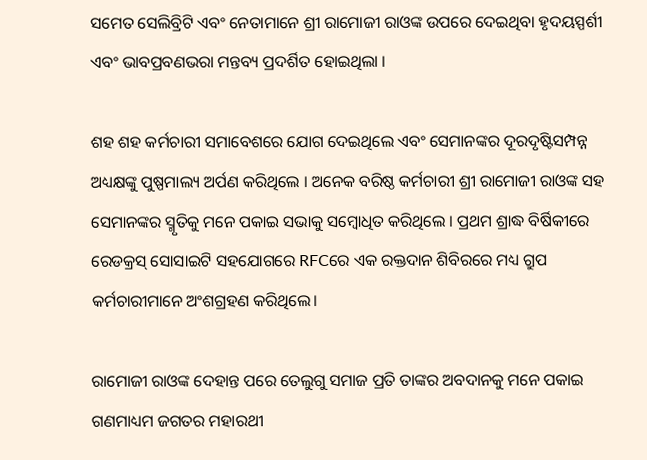ସମେତ ସେଲିବ୍ରିଟି ଏବଂ ନେତାମାନେ ଶ୍ରୀ ରାମୋଜୀ ରାଓଙ୍କ ଉପରେ ଦେଇଥିବା ହୃଦୟସ୍ପର୍ଶୀ ଏବଂ ଭାବପ୍ରବଣଭରା ମନ୍ତବ୍ୟ ପ୍ରଦର୍ଶିତ ହୋଇଥିଲା ।

ଶହ ଶହ କର୍ମଚାରୀ ସମାବେଶରେ ଯୋଗ ଦେଇଥିଲେ ଏବଂ ସେମାନଙ୍କର ଦୂରଦୃଷ୍ଟିସମ୍ପନ୍ନ ଅଧ୍ୟକ୍ଷଙ୍କୁ ପୁଷ୍ପମାଲ୍ୟ ଅର୍ପଣ କରିଥିଲେ । ଅନେକ ବରିଷ୍ଠ କର୍ମଚାରୀ ଶ୍ରୀ ରାମୋଜୀ ରାଓଙ୍କ ସହ ସେମାନଙ୍କର ସ୍ମୃତିକୁ ମନେ ପକାଇ ସଭାକୁ ସମ୍ବୋଧିତ କରିଥିଲେ । ପ୍ରଥମ ଶ୍ରାଦ୍ଧ ବିର୍ଷିକୀରେ ରେଡକ୍ରସ୍ ସୋସାଇଟି ସହଯୋଗରେ RFCରେ ଏକ ରକ୍ତଦାନ ଶିବିରରେ ମଧ୍ୟ ଗ୍ରୁପ କର୍ମଚାରୀମାନେ ଅଂଶଗ୍ରହଣ କରିଥିଲେ।

ରାମୋଜୀ ରାଓଙ୍କ ଦେହାନ୍ତ ପରେ ତେଲୁଗୁ ସମାଜ ପ୍ରତି ତାଙ୍କର ଅବଦାନକୁ ମନେ ପକାଇ ଗଣମାଧ୍ୟମ ଜଗତର ମହାରଥୀ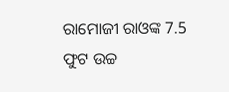ରାମୋଜୀ ରାଓଙ୍କ 7.5 ଫୁଟ ଉଚ୍ଚ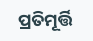ପ୍ରତିମୂର୍ତ୍ତି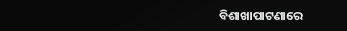ବିଶାଖାପାଟଣାରେ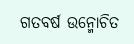ଗତବର୍ଷ ଉନ୍ମୋଚିତ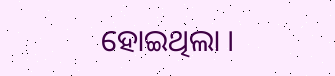ହୋଇଥିଲା ।